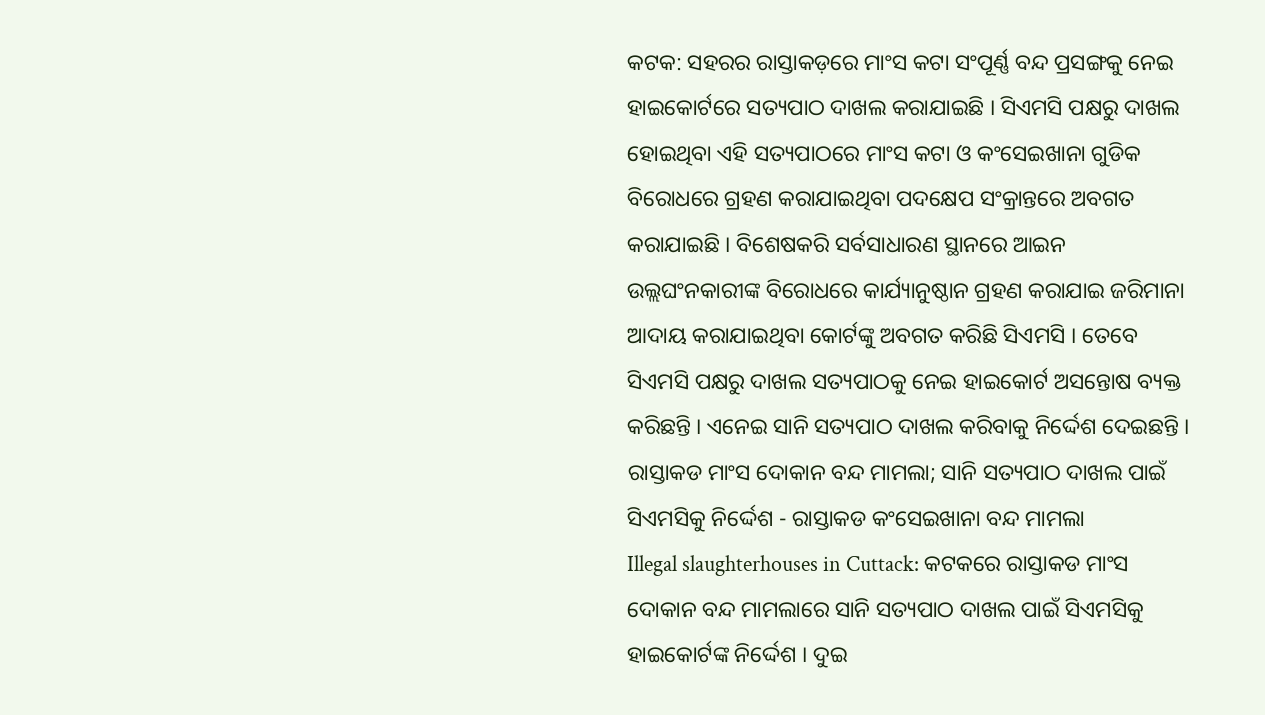କଟକ: ସହରର ରାସ୍ତାକଡ଼ରେ ମାଂସ କଟା ସଂପୂର୍ଣ୍ଣ ବନ୍ଦ ପ୍ରସଙ୍ଗକୁ ନେଇ ହାଇକୋର୍ଟରେ ସତ୍ୟପାଠ ଦାଖଲ କରାଯାଇଛି । ସିଏମସି ପକ୍ଷରୁ ଦାଖଲ ହୋଇଥିବା ଏହି ସତ୍ୟପାଠରେ ମାଂସ କଟା ଓ କଂସେଇଖାନା ଗୁଡିକ ବିରୋଧରେ ଗ୍ରହଣ କରାଯାଇଥିବା ପଦକ୍ଷେପ ସଂକ୍ରାନ୍ତରେ ଅବଗତ କରାଯାଇଛି । ବିଶେଷକରି ସର୍ବସାଧାରଣ ସ୍ଥାନରେ ଆଇନ ଉଲ୍ଲଘଂନକାରୀଙ୍କ ବିରୋଧରେ କାର୍ଯ୍ୟାନୁଷ୍ଠାନ ଗ୍ରହଣ କରାଯାଇ ଜରିମାନା ଆଦାୟ କରାଯାଇଥିବା କୋର୍ଟଙ୍କୁ ଅବଗତ କରିଛି ସିଏମସି । ତେବେ ସିଏମସି ପକ୍ଷରୁ ଦାଖଲ ସତ୍ୟପାଠକୁ ନେଇ ହାଇକୋର୍ଟ ଅସନ୍ତୋଷ ବ୍ୟକ୍ତ କରିଛନ୍ତି । ଏନେଇ ସାନି ସତ୍ୟପାଠ ଦାଖଲ କରିବାକୁ ନିର୍ଦ୍ଦେଶ ଦେଇଛନ୍ତି ।
ରାସ୍ତାକଡ ମାଂସ ଦୋକାନ ବନ୍ଦ ମାମଲା; ସାନି ସତ୍ୟପାଠ ଦାଖଲ ପାଇଁ ସିଏମସିକୁ ନିର୍ଦ୍ଦେଶ - ରାସ୍ତାକଡ କଂସେଇଖାନା ବନ୍ଦ ମାମଲା
Illegal slaughterhouses in Cuttack: କଟକରେ ରାସ୍ତାକଡ ମାଂସ ଦୋକାନ ବନ୍ଦ ମାମଲାରେ ସାନି ସତ୍ୟପାଠ ଦାଖଲ ପାଇଁ ସିଏମସିକୁ ହାଇକୋର୍ଟଙ୍କ ନିର୍ଦ୍ଦେଶ । ଦୁଇ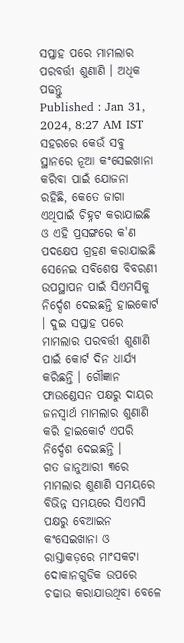ସପ୍ତାହ ପରେ ମାମଲାର ପରବର୍ତ୍ତୀ ଶୁଣାଣି । ଅଧିକ ପଢନ୍ତୁ
Published : Jan 31, 2024, 8:27 AM IST
ସହରରେ କେଉଁ ସବୁ ସ୍ଥାନରେ ନୂଆ କଂସେଇଖାନା କରିବା ପାଇଁ ଯୋଜନା ରହିଛି, କେତେ ଜାଗା ଏଥିପାଇଁ ଚିହ୍ନଟ କରାଯାଇଛି ଓ ଏହି ପ୍ରସଙ୍ଗରେ କ'ଣ ପଦକ୍ଷେପ ଗ୍ରହଣ କରାଯାଇଛି ସେନେଇ ସବିଶେଷ ବିବରଣୀ ଉପସ୍ଥାପନ ପାଇଁ ସିଏମସିକୁ ନିର୍ଦ୍ଦେଶ ଦେଇଛନ୍ତି ହାଇକୋର୍ଟ । ଦୁଇ ସପ୍ତାହ ପରେ ମାମଲାର ପରବର୍ତ୍ତୀ ଶୁଣାଣି ପାଇଁ କୋର୍ଟ ଦିନ ଧାର୍ଯ୍ୟ କରିଛନ୍ତି । ଗୌଜ୍ଞାନ ଫାଉଣ୍ଡେସନ ପକ୍ଷରୁ ଦାୟର ଜନସ୍ବାର୍ଥ ମାମଲାର ଶୁଣାଣି କରି ହାଇକୋର୍ଟ ଏପରି ନିର୍ଦ୍ଦେଶ ଦେଇଛନ୍ତି ।
ଗତ ଜାନୁଆରୀ ୩ରେ ମାମଲାର ଶୁଣାଣି ସମୟରେ ବିଭିନ୍ନ ସମୟରେ ସିଏମସି ପକ୍ଷରୁ ବେଆଇନ କଂସେଇଖାନା ଓ ରାସ୍ତାକଡ଼ରେ ମାଂସକଟା ଦୋକାନଗୁଡିକ ଉପରେ ଚଢାଉ କରାଯାଉଥିବା ବେଳେ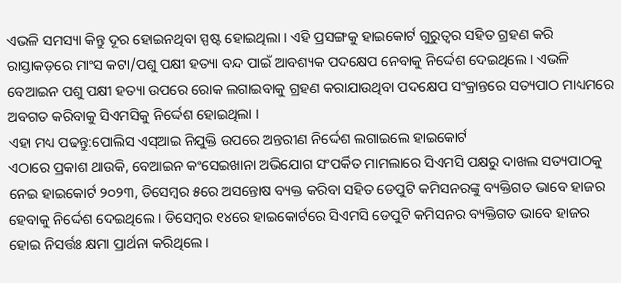ଏଭଳି ସମସ୍ୟା କିନ୍ତୁ ଦୂର ହୋଇନଥିବା ସ୍ପଷ୍ଟ ହୋଇଥିଲା । ଏହି ପ୍ରସଙ୍ଗକୁ ହାଇକୋର୍ଟ ଗୁରୁତ୍ବର ସହିତ ଗ୍ରହଣ କରି ରାସ୍ତାକଡ଼ରେ ମାଂସ କଟା/ପଶୁ ପକ୍ଷୀ ହତ୍ୟା ବନ୍ଦ ପାଇଁ ଆବଶ୍ୟକ ପଦକ୍ଷେପ ନେବାକୁ ନିର୍ଦ୍ଦେଶ ଦେଇଥିଲେ । ଏଭଳି ବେଆଇନ ପଶୁ ପକ୍ଷୀ ହତ୍ୟା ଉପରେ ରୋକ ଲଗାଇବାକୁ ଗ୍ରହଣ କରାଯାଉଥିବା ପଦକ୍ଷେପ ସଂକ୍ରାନ୍ତରେ ସତ୍ୟପାଠ ମାଧ୍ୟମରେ ଅବଗତ କରିବାକୁ ସିଏମସିକୁ ନିର୍ଦ୍ଦେଶ ହୋଇଥିଲା ।
ଏହା ମଧ୍ୟ ପଢନ୍ତୁ:ପୋଲିସ ଏସ୍ଆଇ ନିଯୁକ୍ତି ଉପରେ ଅନ୍ତରୀଣ ନିର୍ଦ୍ଦେଶ ଲଗାଇଲେ ହାଇକୋର୍ଟ
ଏଠାରେ ପ୍ରକାଶ ଥାଉକି, ବେଆଇନ କଂସେଇଖାନା ଅଭିଯୋଗ ସଂପର୍କିତ ମାମଲାରେ ସିଏମସି ପକ୍ଷରୁ ଦାଖଲ ସତ୍ୟପାଠକୁ ନେଇ ହାଇକୋର୍ଟ ୨୦୨୩, ଡିସେମ୍ବର ୫ରେ ଅସନ୍ତୋଷ ବ୍ୟକ୍ତ କରିବା ସହିତ ଡେପୁଟି କମିସନରଙ୍କୁ ବ୍ୟକ୍ତିଗତ ଭାବେ ହାଜର ହେବାକୁ ନିର୍ଦ୍ଦେଶ ଦେଇଥିଲେ । ଡିସେମ୍ବର ୧୪ରେ ହାଇକୋର୍ଟରେ ସିଏମସି ଡେପୁଟି କମିସନର ବ୍ୟକ୍ତିଗତ ଭାବେ ହାଜର ହୋଇ ନିସର୍ତ୍ତଃ କ୍ଷମା ପ୍ରାର୍ଥନା କରିଥିଲେ ।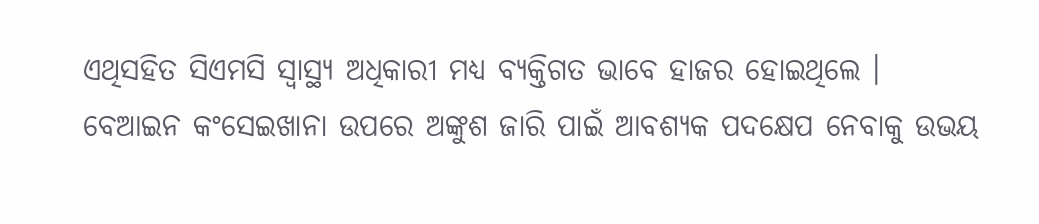ଏଥିସହିତ ସିଏମସି ସ୍ବାସ୍ଥ୍ୟ ଅଧିକାରୀ ମଧ୍ୟ ବ୍ୟକ୍ତିଗତ ଭାବେ ହାଜର ହୋଇଥିଲେ ।
ବେଆଇନ କଂସେଇଖାନା ଉପରେ ଅଙ୍କୁଶ ଜାରି ପାଇଁ ଆବଶ୍ୟକ ପଦକ୍ଷେପ ନେବାକୁ ଉଭୟ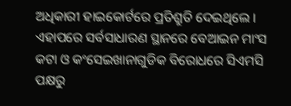ଅଧିକାରୀ ହାଇକୋର୍ଟରେ ପ୍ରତିଶ୍ରୁତି ଦେଇଥିଲେ । ଏହାପରେ ସର୍ବସାଧାରଣ ସ୍ଥାନରେ ବେଆଇନ ମାଂସ କଟା ଓ କଂସେଇଖାନାଗୁଡିକ ବିରୋଧରେ ସିଏମସି ପକ୍ଷରୁ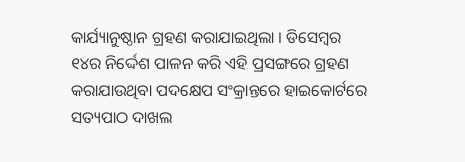କାର୍ଯ୍ୟାନୁଷ୍ଠାନ ଗ୍ରହଣ କରାଯାଇଥିଲା । ଡିସେମ୍ବର ୧୪ର ନିର୍ଦ୍ଦେଶ ପାଳନ କରି ଏହି ପ୍ରସଙ୍ଗରେ ଗ୍ରହଣ କରାଯାଉଥିବା ପଦକ୍ଷେପ ସଂକ୍ରାନ୍ତରେ ହାଇକୋର୍ଟରେ ସତ୍ୟପାଠ ଦାଖଲ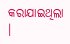କରାଯାଇଥିଲା ।